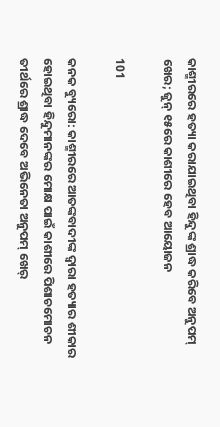କାଶ୍ମୀରରେ ହତ୍ୟା କରାଯାଇଥିବା ହିନ୍ଦୁଙ୍କ ଶ୍ରାଦ୍ଧ କରିବେ ଅନୁପମ୍ ଖେର; ଜୁନ୍ ୧୫ରେ କାଶୀରେ ହେବ ଆୟୋଜନ

101

କନକ ବ୍ୟୁରୋ: କାଶ୍ମୀରରେ ଆତଙ୍କବାଦୀଙ୍କ ଦ୍ୱାରା ହତ୍ୟାର ଶୀକାର ହୋଇଥିବା ହିନ୍ଦୁମାନଙ୍କର ମୋକ୍ଷ ପାଇଁ କାଶୀରେ ପିଶାଚମୋଚନ ତୀର୍ଥରେ ଶ୍ରାଦ୍ଧ ଦେବେ ଅଭିନେତା ଅନୁପମ୍ ଖେର୍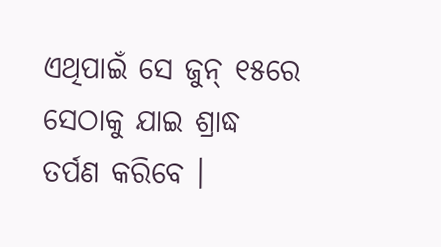ଏଥିପାଇଁ ସେ ଜୁନ୍ ୧୫ରେ ସେଠାକୁ ଯାଇ ଶ୍ରାଦ୍ଧ ତର୍ପଣ କରିବେ ।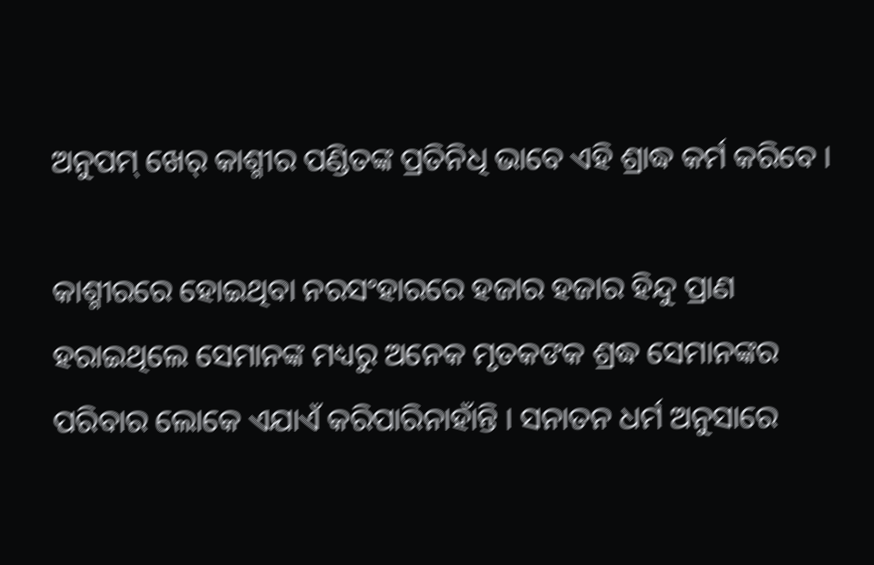ଅନୁପମ୍ ଖେର୍ କାଶ୍ମୀର ପଣ୍ଡିତଙ୍କ ପ୍ରତିନିଧି ଭାବେ ଏହି ଶ୍ରାଦ୍ଧ କର୍ମ କରିବେ ।

କାଶ୍ମୀରରେ ହୋଇଥିବା ନରସଂହାରରେ ହଜାର ହଜାର ହିନ୍ଦୁ ପ୍ରାଣ ହରାଇଥିଲେ ସେମାନଙ୍କ ମଧ୍ୟରୁ ଅନେକ ମୃତକଙକ ଶ୍ରଦ୍ଧ ସେମାନଙ୍କର ପରିବାର ଲୋକେ ଏଯାଏଁ କରିପାରିନାହାଁନ୍ତି । ସନାତନ ଧର୍ମ ଅନୁସାରେ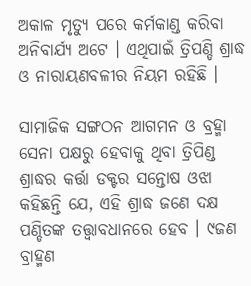ଅକାଳ ମୃତ୍ୟୁ ପରେ କର୍ମକାଣ୍ଡ କରିବା ଅନିବାର୍ଯ୍ୟ ଅଟେ । ଏଥିପାଇଁ ତ୍ରିପଣ୍ଡି ଶ୍ରାଦ୍ଧ ଓ ନାରାୟଣବଳୀର ନିୟମ ରହିଛି ।

ସାମାଜିକ ସଙ୍ଗଠନ ଆଗମନ ଓ ବ୍ରହ୍ମା ସେନା ପକ୍ଷରୁ ହେବାକୁ ଥିବା ତ୍ରିପିଣ୍ଡ ଶ୍ରାଦ୍ଧର କର୍ତ୍ତା ଡକ୍ଟର ସନ୍ତୋଷ ଓଝା କହିଛନ୍ତି ଯେ, ଏହି ଶ୍ରାଦ୍ଧ ଜଣେ ଦକ୍ଷ ପଣ୍ଡିତଙ୍କ ତତ୍ତ୍ୱାବଧାନରେ ହେବ । ୯ଜଣ ବ୍ରାହ୍ମଣ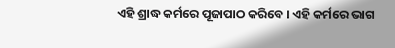ଏହି ଶ୍ରାଦ୍ଧ କର୍ମରେ ପୂଜାପାଠ କରିବେ । ଏହି କର୍ମରେ ଭାଗ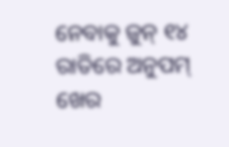ନେବାକୁ ଜୁନ୍ ୧୪ ରାତିରେ ଅନୁପମ୍ ଖେର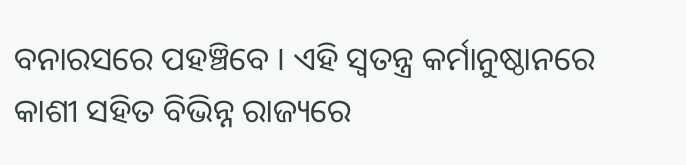ବନାରସରେ ପହଞ୍ଚିବେ । ଏହି ସ୍ୱତନ୍ତ୍ର କର୍ମାନୁଷ୍ଠାନରେ କାଶୀ ସହିତ ବିଭିନ୍ନ ରାଜ୍ୟରେ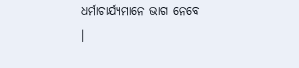ଧର୍ମାଚାର୍ଯ୍ୟମାନେ ଭାଗ ନେବେ ।